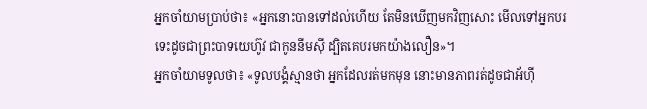អ្នកចាំយាមប្រាប់ថា៖ «អ្នកនោះបានទៅដល់ហើយ តែមិនឃើញមកវិញសោះ មើលទៅអ្នកបរទេះដូចជាព្រះបាទយេហ៊ូវ ជាកូននីមស៊ី ដ្បិតគេបរមកយ៉ាងលឿន»។
អ្នកចាំយាមទូលថា៖ «ទូលបង្គំស្មានថា អ្នកដែលរត់មកមុន នោះមានភាពរត់ដូចជាអ័ហ៊ី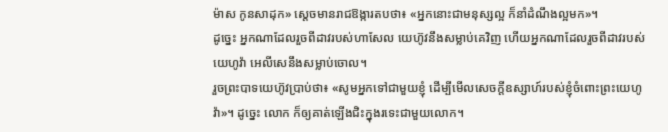ម៉ាស កូនសាដុក» ស្តេចមានរាជឱង្ការតបថា៖ «អ្នកនោះជាមនុស្សល្អ ក៏នាំដំណឹងល្អមក»។
ដូច្នេះ អ្នកណាដែលរួចពីដាវរបស់ហាសែល យេហ៊ូវនឹងសម្លាប់គេវិញ ហើយអ្នកណាដែលរួចពីដាវរបស់យេហូវ៉ា អេលីសេនឹងសម្លាប់ចោល។
រួចព្រះបាទយេហ៊ូវប្រាប់ថា៖ «សូមអ្នកទៅជាមួយខ្ញុំ ដើម្បីមើលសេចក្ដីឧស្សាហ៍របស់ខ្ញុំចំពោះព្រះយេហូវ៉ា»។ ដូច្នេះ លោក ក៏ឲ្យគាត់ឡើងជិះក្នុងរទេះជាមួយលោក។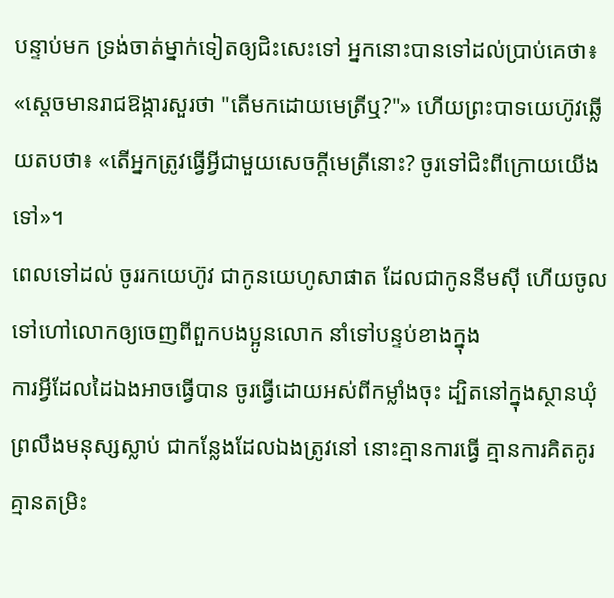បន្ទាប់មក ទ្រង់ចាត់ម្នាក់ទៀតឲ្យជិះសេះទៅ អ្នកនោះបានទៅដល់ប្រាប់គេថា៖ «ស្ដេចមានរាជឱង្ការសួរថា "តើមកដោយមេត្រីឬ?"» ហើយព្រះបាទយេហ៊ូវឆ្លើយតបថា៖ «តើអ្នកត្រូវធ្វើអ្វីជាមួយសេចក្ដីមេត្រីនោះ? ចូរទៅជិះពីក្រោយយើងទៅ»។
ពេលទៅដល់ ចូររកយេហ៊ូវ ជាកូនយេហូសាផាត ដែលជាកូននីមស៊ី ហើយចូលទៅហៅលោកឲ្យចេញពីពួកបងប្អូនលោក នាំទៅបន្ទប់ខាងក្នុង
ការអ្វីដែលដៃឯងអាចធ្វើបាន ចូរធ្វើដោយអស់ពីកម្លាំងចុះ ដ្បិតនៅក្នុងស្ថានឃុំព្រលឹងមនុស្សស្លាប់ ជាកន្លែងដែលឯងត្រូវនៅ នោះគ្មានការធ្វើ គ្មានការគិតគូរ គ្មានតម្រិះ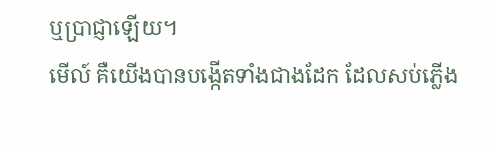ឬប្រាជ្ញាឡើយ។
មើល៍ គឺយើងបានបង្កើតទាំងជាងដែក ដែលសប់ភ្លើង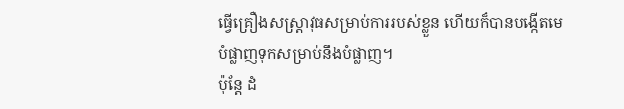ធ្វើគ្រឿងសស្ត្រាវុធសម្រាប់ការរបស់ខ្លួន ហើយក៏បានបង្កើតមេបំផ្លាញទុកសម្រាប់នឹងបំផ្លាញ។
ប៉ុន្ដែ ដំ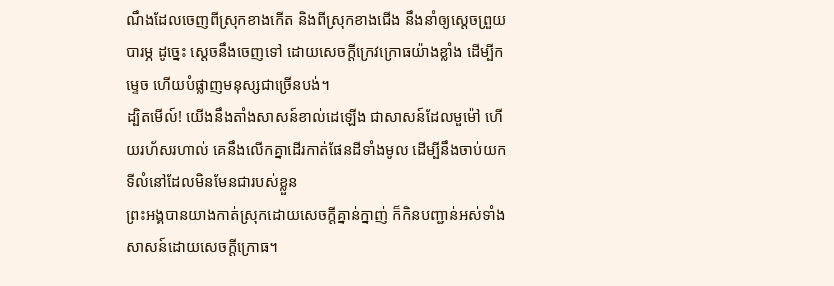ណឹងដែលចេញពីស្រុកខាងកើត និងពីស្រុកខាងជើង នឹងនាំឲ្យស្ដេចព្រួយបារម្ភ ដូច្នេះ ស្ដេចនឹងចេញទៅ ដោយសេចក្ដីក្រេវក្រោធយ៉ាងខ្លាំង ដើម្បីកម្ទេច ហើយបំផ្លាញមនុស្សជាច្រើនបង់។
ដ្បិតមើល៍! យើងនឹងតាំងសាសន៍ខាល់ដេឡើង ជាសាសន៍ដែលមួម៉ៅ ហើយរហ័សរហាល់ គេនឹងលើកគ្នាដើរកាត់ផែនដីទាំងមូល ដើម្បីនឹងចាប់យកទីលំនៅដែលមិនមែនជារបស់ខ្លួន
ព្រះអង្គបានយាងកាត់ស្រុកដោយសេចក្ដីគ្នាន់ក្នាញ់ ក៏កិនបញ្ជាន់អស់ទាំងសាសន៍ដោយសេចក្ដីក្រោធ។